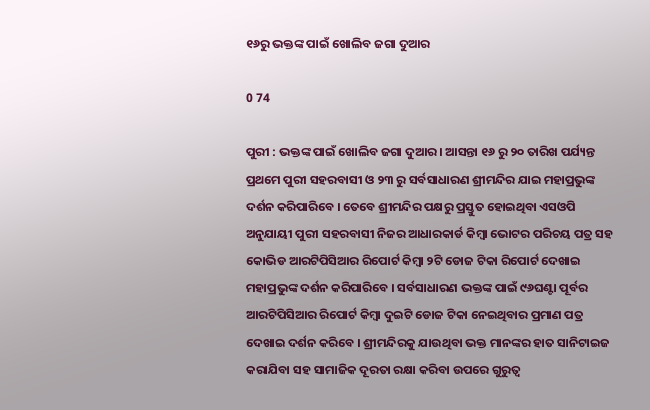୧୬ରୁ ଭକ୍ତଙ୍କ ପାଇଁ ଖୋଲିବ ଜଗା ଦୁଆର

0 74

ପୁରୀ : ଭକ୍ତଙ୍କ ପାଇଁ ଖୋଲିବ ଜଗା ଦୁଆର । ଆସନ୍ତା ୧୬ ରୁ ୨୦ ତାରିଖ ପର୍ଯ୍ୟନ୍ତ ପ୍ରଥମେ ପୁରୀ ସହରବାସୀ ଓ ୨୩ ରୁ ସର୍ବସାଧାରଣ ଶ୍ରୀମନ୍ଦିର ଯାଇ ମହାପ୍ରଭୁଙ୍କ ଦର୍ଶନ କରିପାରିବେ । ତେବେ ଶ୍ରୀମନ୍ଦିର ପକ୍ଷରୁ ପ୍ରସ୍ତୁତ ହୋଇଥିବା ଏସଓପି ଅନୁଯାୟୀ ପୁରୀ ସହରବାସୀ ନିଜର ଆଧାରକାର୍ଡ କିମ୍ବା ଭୋଟର ପରିଚୟ ପତ୍ର ସହ କୋଭିଡ ଆରଟିପିସିଆର ରିପୋର୍ଟ କିମ୍ବା ୨ଟି ଡୋଜ ଟିକା ରିପୋର୍ଟ ଦେଖାଇ ମହାପ୍ରଭୁଙ୍କ ଦର୍ଶନ କରିପାରିବେ । ସର୍ବସାଧାରଣ ଭକ୍ତଙ୍କ ପାଇଁ ୯୬ଘଣ୍ଟା ପୂର୍ବର ଆରଟିପିସିଆର ରିପୋର୍ଟ କିମ୍ବା ଦୁଇଟି ଡୋଜ ଟିକା ନେଇଥିବାର ପ୍ରମାଣ ପତ୍ର ଦେଖାଇ ଦର୍ଶନ କରିବେ । ଶ୍ରୀମନ୍ଦିରକୁ ଯାଉଥିବା ଭକ୍ତ ମାନଙ୍କର ହାତ ସାନିଟାଇଜ କରାଯିବା ସହ ସାମାଜିକ ଦୂରତା ରକ୍ଷା କରିବା ଉପରେ ଗୁରୁତ୍ୱ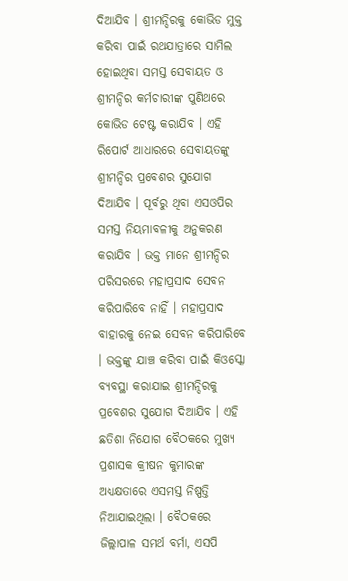ଦିଆଯିବ । ଶ୍ରୀମନ୍ଦିରକୁ କୋଭିଡ ମୁକ୍ତ କରିବା ପାଇଁ ରଥଯାତ୍ରାରେ ସାମିଲ ହୋଇଥିବା ସମସ୍ତ ସେବାୟତ ଓ ଶ୍ରୀମନ୍ଦିର କର୍ମଚାରୀଙ୍କ ପୁଣିଥରେ କୋଭିଡ ଟେଷ୍ଟ କରାଯିବ । ଏହି ରିପୋର୍ଟ ଆଧାରରେ ସେବାୟତଙ୍କୁ ଶ୍ରୀମନ୍ଦିର ପ୍ରବେଶର ସୁଯୋଗ ଦିଆଯିବ । ପୂର୍ବରୁ ଥିବା ଏସଓପିର ସମସ୍ତ ନିୟମାବଳୀକୁ ଅନୁକରଣ କରାଯିବ । ଭକ୍ତ ମାନେ ଶ୍ରୀମନ୍ଦିର ପରିସରରେ ମହାପ୍ରସାଦ ସେବନ କରିପାରିବେ ନାହିଁ । ମହାପ୍ରସାଦ ବାହାରକୁ ନେଇ ସେବନ କରିପାରିବେ । ଭକ୍ତଙ୍କୁ ଯାଞ୍ଚ କରିବା ପାଇଁ କିଓସ୍କୋ ବ୍ୟବସ୍ଥା କରାଯାଇ ଶ୍ରୀମନ୍ଦିରକୁ ପ୍ରବେଶର ସୁଯୋଗ ଦିଆଯିବ । ଏହି ଛତିଶା ନିଯୋଗ ବୈଠକରେ ମୁଖ୍ୟ ପ୍ରଶାସକ କ୍ରୀଷନ କୁମାରଙ୍କ ଅଧ୍ୟକ୍ଷତାରେ ଏସମସ୍ତ ନିଷ୍ପତ୍ତି ନିଆଯାଇଥିଲା । ବୈଠକରେ ଜିଲ୍ଲାପାଳ ସମର୍ଥ ବର୍ମା, ଏସପି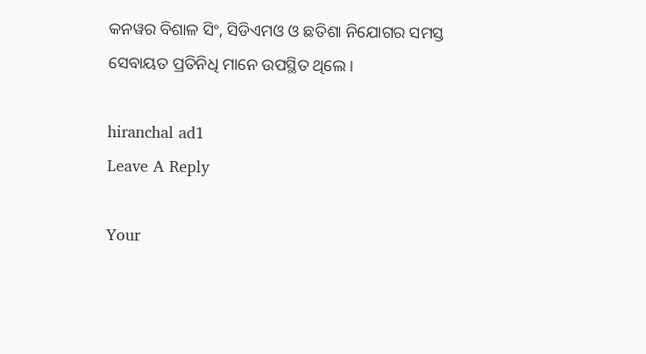କନୱର ବିଶାଳ ସିଂ, ସିଡିଏମଓ ଓ ଛତିଶା ନିଯୋଗର ସମସ୍ତ ସେବାୟତ ପ୍ରତିନିଧି ମାନେ ଉପସ୍ଥିତ ଥିଲେ ।

hiranchal ad1
Leave A Reply

Your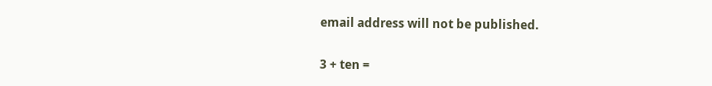email address will not be published.

3 + ten =